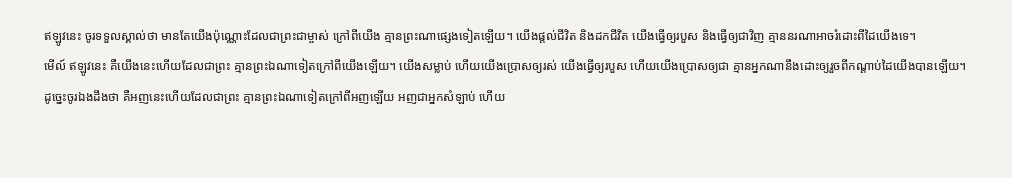ឥឡូវនេះ ចូរទទួលស្គាល់ថា មានតែយើងប៉ុណ្ណោះដែលជាព្រះជាម្ចាស់ ក្រៅពីយើង គ្មានព្រះណាផ្សេងទៀតឡើយ។ យើងផ្ដល់ជីវិត និងដកជីវិត យើងធ្វើឲ្យរបួស និងធ្វើឲ្យជាវិញ គ្មាននរណាអាចរំដោះពីដៃយើងទេ។
មើល៍ ឥឡូវនេះ គឺយើងនេះហើយដែលជាព្រះ គ្មានព្រះឯណាទៀតក្រៅពីយើងឡើយ។ យើងសម្លាប់ ហើយយើងប្រោសឲ្យរស់ យើងធ្វើឲ្យរបួស ហើយយើងប្រោសឲ្យជា គ្មានអ្នកណានឹងដោះឲ្យរួចពីកណ្ដាប់ដៃយើងបានឡើយ។
ដូច្នេះចូរឯងដឹងថា គឺអញនេះហើយដែលជាព្រះ គ្មានព្រះឯណាទៀតក្រៅពីអញឡើយ អញជាអ្នកសំឡាប់ ហើយ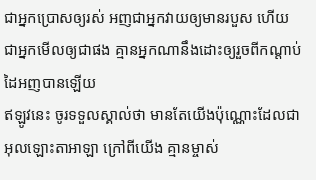ជាអ្នកប្រោសឲ្យរស់ អញជាអ្នកវាយឲ្យមានរបួស ហើយជាអ្នកមើលឲ្យជាផង គ្មានអ្នកណានឹងដោះឲ្យរួចពីកណ្តាប់ដៃអញបានឡើយ
ឥឡូវនេះ ចូរទទួលស្គាល់ថា មានតែយើងប៉ុណ្ណោះដែលជាអុលឡោះតាអាឡា ក្រៅពីយើង គ្មានម្ចាស់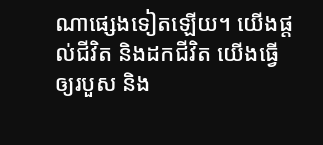ណាផ្សេងទៀតឡើយ។ យើងផ្តល់ជីវិត និងដកជីវិត យើងធ្វើឲ្យរបួស និង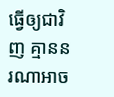ធ្វើឲ្យជាវិញ គ្មាននរណាអាច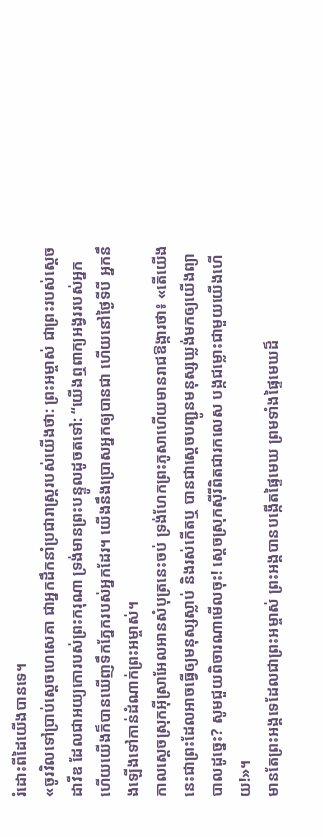រំដោះពីដៃយើងបានទេ។
«ចូរវិលទៅប្រាប់ស្ដេចហេសេគា ជាអ្នកដឹកនាំប្រជារាស្ត្ររបស់យើងថា: ព្រះអម្ចាស់ ជាព្រះរបស់ស្ដេចដាវីឌ ដែលជាអយ្យកោរបស់ព្រះករុណា ទ្រង់មានព្រះបន្ទូលដូចតទៅ: “យើងឮពាក្យអង្វររបស់អ្នក ហើយយើងក៏បានឃើញទឹកភ្នែករបស់អ្នកដែរ។ យើងនឹងប្រោសអ្នកឲ្យបានជា ហើយនៅថ្ងៃទីបី អ្នកនឹងឡើងទៅកាន់ដំណាក់ព្រះអម្ចាស់។
កាលស្ដេចស្រុកអ៊ីស្រាអែលអានសំបុត្រនេះចប់ ទ្រង់ហែកព្រះភូសាហើយមានរាជឱង្ការថា៖ «តើយើងនេះជាព្រះដែលអាចធ្វើឲ្យមនុស្សស្លាប់ និងរស់កើតឬ បានជាស្ដេចបញ្ជូនមនុស្សឃ្លង់មកឲ្យយើងព្យាបាលដូច្នេះ? សូមជួយពិចារណាមើលចុះ! ស្ដេចស្រុកស៊ីរីពិតជារកលេស បង្កជម្លោះជាមួយយើងហើយ!»។
មានតែព្រះអង្គទេដែលជាព្រះអម្ចាស់ ព្រះអង្គបានបង្កើតផ្ទៃមេឃ ព្រមទាំងផ្ទៃមេឃដ៏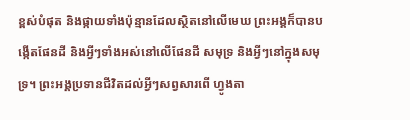ខ្ពស់បំផុត និងផ្កាយទាំងប៉ុន្មានដែលស្ថិតនៅលើមេឃ ព្រះអង្គក៏បានបង្កើតផែនដី និងអ្វីៗទាំងអស់នៅលើផែនដី សមុទ្រ និងអ្វីៗនៅក្នុងសមុទ្រ។ ព្រះអង្គប្រទានជីវិតដល់អ្វីៗសព្វសារពើ ហ្វូងតា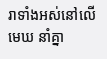រាទាំងអស់នៅលើមេឃ នាំគ្នា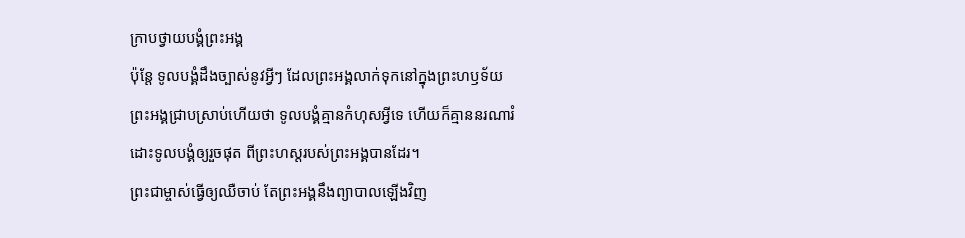ក្រាបថ្វាយបង្គំព្រះអង្គ
ប៉ុន្តែ ទូលបង្គំដឹងច្បាស់នូវអ្វីៗ ដែលព្រះអង្គលាក់ទុកនៅក្នុងព្រះហឫទ័យ
ព្រះអង្គជ្រាបស្រាប់ហើយថា ទូលបង្គំគ្មានកំហុសអ្វីទេ ហើយក៏គ្មាននរណារំដោះទូលបង្គំឲ្យរួចផុត ពីព្រះហស្ដរបស់ព្រះអង្គបានដែរ។
ព្រះជាម្ចាស់ធ្វើឲ្យឈឺចាប់ តែព្រះអង្គនឹងព្យាបាលឡើងវិញ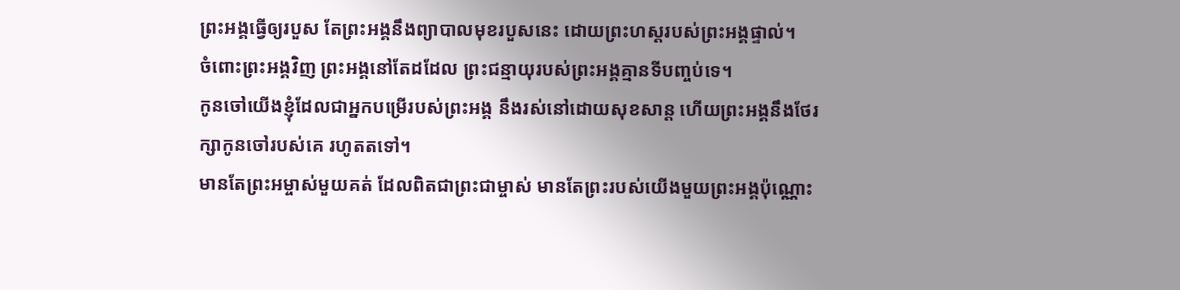ព្រះអង្គធ្វើឲ្យរបួស តែព្រះអង្គនឹងព្យាបាលមុខរបួសនេះ ដោយព្រះហស្ដរបស់ព្រះអង្គផ្ទាល់។
ចំពោះព្រះអង្គវិញ ព្រះអង្គនៅតែដដែល ព្រះជន្មាយុរបស់ព្រះអង្គគ្មានទីបញ្ចប់ទេ។
កូនចៅយើងខ្ញុំដែលជាអ្នកបម្រើរបស់ព្រះអង្គ នឹងរស់នៅដោយសុខសាន្ត ហើយព្រះអង្គនឹងថែរក្សាកូនចៅរបស់គេ រហូតតទៅ។
មានតែព្រះអម្ចាស់មួយគត់ ដែលពិតជាព្រះជាម្ចាស់ មានតែព្រះរបស់យើងមួយព្រះអង្គប៉ុណ្ណោះ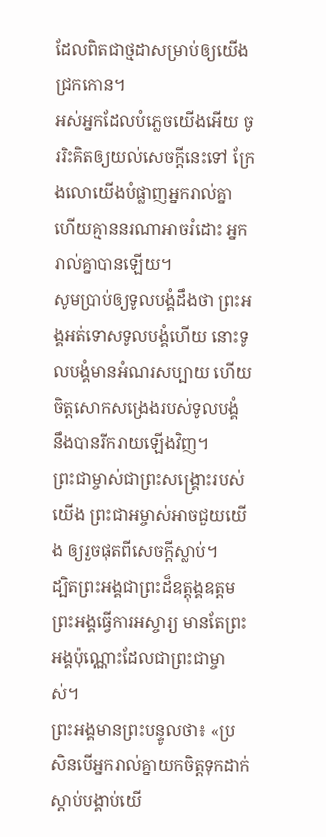ដែលពិតជាថ្មដាសម្រាប់ឲ្យយើងជ្រកកោន។
អស់អ្នកដែលបំភ្លេចយើងអើយ ចូររិះគិតឲ្យយល់សេចក្ដីនេះទៅ ក្រែងលោយើងបំផ្លាញអ្នករាល់គ្នា ហើយគ្មាននរណាអាចរំដោះ អ្នករាល់គ្នាបានឡើយ។
សូមប្រាប់ឲ្យទូលបង្គំដឹងថា ព្រះអង្គអត់ទោសទូលបង្គំហើយ នោះទូលបង្គំមានអំណរសប្បាយ ហើយចិត្តសោកសង្រេងរបស់ទូលបង្គំ នឹងបានរីករាយឡើងវិញ។
ព្រះជាម្ចាស់ជាព្រះសង្គ្រោះរបស់យើង ព្រះជាអម្ចាស់អាចជួយយើង ឲ្យរួចផុតពីសេចក្ដីស្លាប់។
ដ្បិតព្រះអង្គជាព្រះដ៏ឧត្តុង្គឧត្ដម ព្រះអង្គធ្វើការអស្ចារ្យ មានតែព្រះអង្គប៉ុណ្ណោះដែលជាព្រះជាម្ចាស់។
ព្រះអង្គមានព្រះបន្ទូលថា៖ «ប្រសិនបើអ្នករាល់គ្នាយកចិត្តទុកដាក់ស្ដាប់បង្គាប់យើ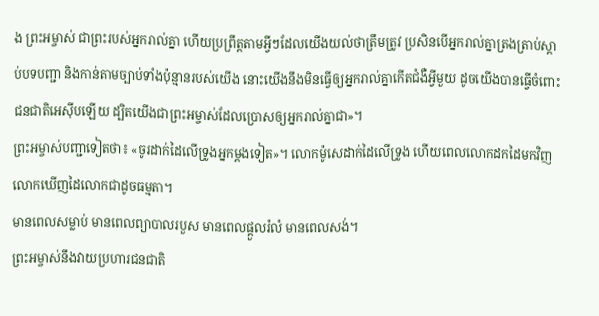ង ព្រះអម្ចាស់ ជាព្រះរបស់អ្នករាល់គ្នា ហើយប្រព្រឹត្តតាមអ្វីៗដែលយើងយល់ថាត្រឹមត្រូវ ប្រសិនបើអ្នករាល់គ្នាត្រងត្រាប់ស្ដាប់បទបញ្ជា និងកាន់តាមច្បាប់ទាំងប៉ុន្មានរបស់យើង នោះយើងនឹងមិនធ្វើឲ្យអ្នករាល់គ្នាកើតជំងឺអ្វីមួយ ដូចយើងបានធ្វើចំពោះជនជាតិអេស៊ីបឡើយ ដ្បិតយើងជាព្រះអម្ចាស់ដែលប្រោសឲ្យអ្នករាល់គ្នាជា»។
ព្រះអម្ចាស់បញ្ជាទៀតថា៖ «ចូរដាក់ដៃលើទ្រូងអ្នកម្ដងទៀត»។ លោកម៉ូសេដាក់ដៃលើទ្រូង ហើយពេលលោកដកដៃមកវិញ លោកឃើញដៃលោកជាដូចធម្មតា។
មានពេលសម្លាប់ មានពេលព្យាបាលរបួស មានពេលផ្ដួលរំលំ មានពេលសង់។
ព្រះអម្ចាស់នឹងវាយប្រហារជនជាតិ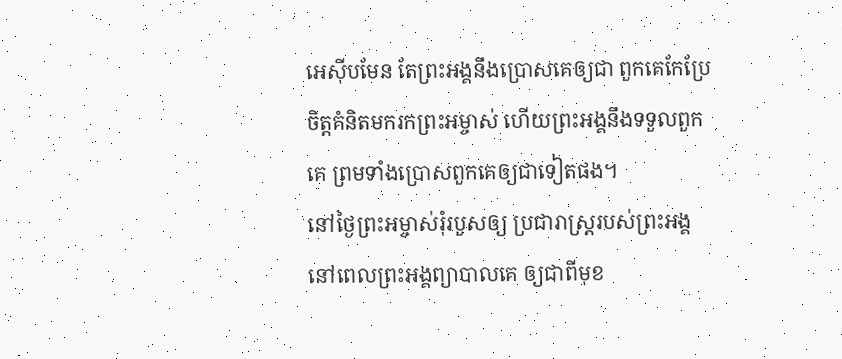អេស៊ីបមែន តែព្រះអង្គនឹងប្រោសគេឲ្យជា ពួកគេកែប្រែចិត្តគំនិតមករកព្រះអម្ចាស់ ហើយព្រះអង្គនឹងទទួលពួកគេ ព្រមទាំងប្រោសពួកគេឲ្យជាទៀតផង។
នៅថ្ងៃព្រះអម្ចាស់រុំរបួសឲ្យ ប្រជារាស្ត្ររបស់ព្រះអង្គ នៅពេលព្រះអង្គព្យាបាលគេ ឲ្យជាពីមុខ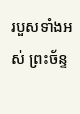របួសទាំងអស់ ព្រះច័ន្ទ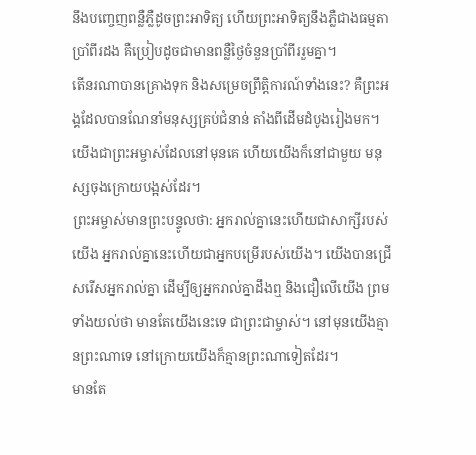នឹងបញ្ចេញពន្លឺភ្លឺដូចព្រះអាទិត្យ ហើយព្រះអាទិត្យនឹងភ្លឺជាងធម្មតាប្រាំពីរដង គឺប្រៀបដូចជាមានពន្លឺថ្ងៃចំនួនប្រាំពីររួមគ្នា។
តើនរណាបានគ្រោងទុក និងសម្រេចព្រឹត្តិការណ៍ទាំងនេះ? គឺព្រះអង្គដែលបានណែនាំមនុស្សគ្រប់ជំនាន់ តាំងពីដើមដំបូងរៀងមក។ យើងជាព្រះអម្ចាស់ដែលនៅមុនគេ ហើយយើងក៏នៅជាមួយ មនុស្សចុងក្រោយបង្អស់ដែរ។
ព្រះអម្ចាស់មានព្រះបន្ទូលថា: អ្នករាល់គ្នានេះហើយជាសាក្សីរបស់យើង អ្នករាល់គ្នានេះហើយជាអ្នកបម្រើរបស់យើង។ យើងបានជ្រើសរើសអ្នករាល់គ្នា ដើម្បីឲ្យអ្នករាល់គ្នាដឹងឮ និងជឿលើយើង ព្រមទាំងយល់ថា មានតែយើងនេះទេ ជាព្រះជាម្ចាស់។ នៅមុនយើងគ្មានព្រះណាទេ នៅក្រោយយើងក៏គ្មានព្រះណាទៀតដែរ។
មានតែ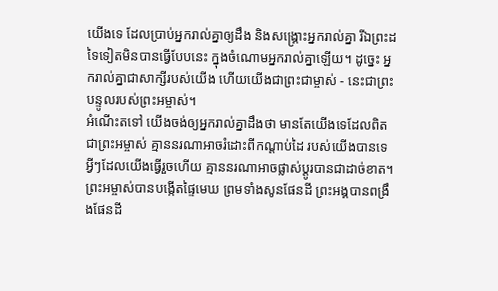យើងទេ ដែលប្រាប់អ្នករាល់គ្នាឲ្យដឹង និងសង្គ្រោះអ្នករាល់គ្នា រីឯព្រះដទៃទៀតមិនបានធ្វើបែបនេះ ក្នុងចំណោមអ្នករាល់គ្នាឡើយ។ ដូច្នេះ អ្នករាល់គ្នាជាសាក្សីរបស់យើង ហើយយើងជាព្រះជាម្ចាស់ - នេះជាព្រះបន្ទូលរបស់ព្រះអម្ចាស់។
អំណើះតទៅ យើងចង់ឲ្យអ្នករាល់គ្នាដឹងថា មានតែយើងទេដែលពិតជាព្រះអម្ចាស់ គ្មាននរណាអាចរំដោះពីកណ្ដាប់ដៃ របស់យើងបានទេ អ្វីៗដែលយើងធ្វើរួចហើយ គ្មាននរណាអាចផ្លាស់ប្ដូរបានជាដាច់ខាត។
ព្រះអម្ចាស់បានបង្កើតផ្ទៃមេឃ ព្រមទាំងសូនផែនដី ព្រះអង្គបានពង្រឹងផែនដី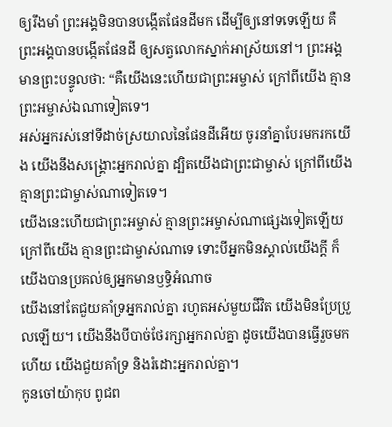ឲ្យរឹងមាំ ព្រះអង្គមិនបានបង្កើតផែនដីមក ដើម្បីឲ្យនៅទទេឡើយ គឺព្រះអង្គបានបង្កើតផែនដី ឲ្យសត្វលោកស្នាក់អាស្រ័យនៅ។ ព្រះអង្គមានព្រះបន្ទូលថា: “គឺយើងនេះហើយជាព្រះអម្ចាស់ ក្រៅពីយើង គ្មានព្រះអម្ចាស់ឯណាទៀតទេ។
អស់អ្នករស់នៅទីដាច់ស្រយាលនៃផែនដីអើយ ចូរនាំគ្នាបែរមករកយើង យើងនឹងសង្គ្រោះអ្នករាល់គ្នា ដ្បិតយើងជាព្រះជាម្ចាស់ ក្រៅពីយើង គ្មានព្រះជាម្ចាស់ណាទៀតទេ។
យើងនេះហើយជាព្រះអម្ចាស់ គ្មានព្រះអម្ចាស់ណាផ្សេងទៀតឡើយ ក្រៅពីយើង គ្មានព្រះជាម្ចាស់ណាទេ ទោះបីអ្នកមិនស្គាល់យើងក្ដី ក៏យើងបានប្រគល់ឲ្យអ្នកមានឫទ្ធិអំណាច
យើងនៅតែជួយគាំទ្រអ្នករាល់គ្នា រហូតអស់មួយជីវិត យើងមិនប្រែប្រួលឡើយ។ យើងនឹងបីបាច់ថែរក្សាអ្នករាល់គ្នា ដូចយើងបានធ្វើរួចមកហើយ យើងជួយគាំទ្រ និងរំដោះអ្នករាល់គ្នា។
កូនចៅយ៉ាកុប ពូជព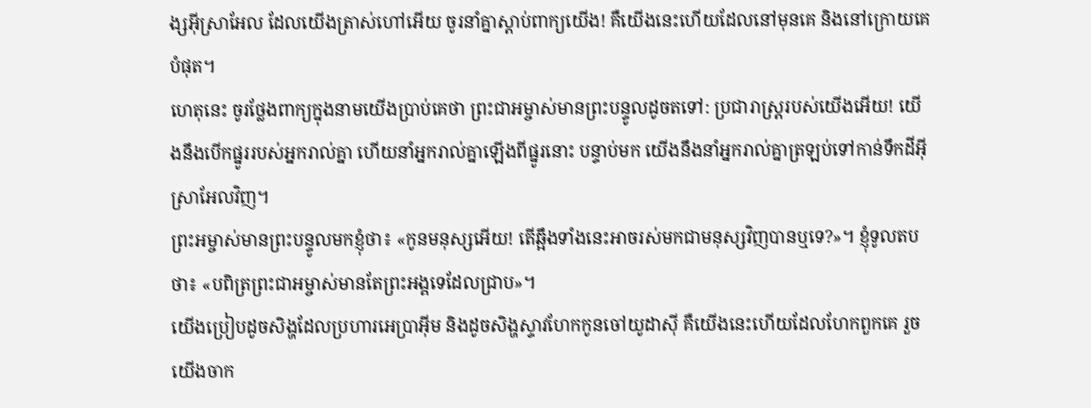ង្សអ៊ីស្រាអែល ដែលយើងត្រាស់ហៅអើយ ចូរនាំគ្នាស្ដាប់ពាក្យយើង! គឺយើងនេះហើយដែលនៅមុនគេ និងនៅក្រោយគេបំផុត។
ហេតុនេះ ចូរថ្លែងពាក្យក្នុងនាមយើងប្រាប់គេថា ព្រះជាអម្ចាស់មានព្រះបន្ទូលដូចតទៅ: ប្រជារាស្ត្ររបស់យើងអើយ! យើងនឹងបើកផ្នូររបស់អ្នករាល់គ្នា ហើយនាំអ្នករាល់គ្នាឡើងពីផ្នូរនោះ បន្ទាប់មក យើងនឹងនាំអ្នករាល់គ្នាត្រឡប់ទៅកាន់ទឹកដីអ៊ីស្រាអែលវិញ។
ព្រះអម្ចាស់មានព្រះបន្ទូលមកខ្ញុំថា៖ «កូនមនុស្សអើយ! តើឆ្អឹងទាំងនេះអាចរស់មកជាមនុស្សវិញបានឬទេ?»។ ខ្ញុំទូលតបថា៖ «បពិត្រព្រះជាអម្ចាស់មានតែព្រះអង្គទេដែលជ្រាប»។
យើងប្រៀបដូចសិង្ហដែលប្រហារអេប្រាអ៊ីម និងដូចសិង្ហស្ទាវហែកកូនចៅយូដាស៊ី គឺយើងនេះហើយដែលហែកពួកគេ រួចយើងចាក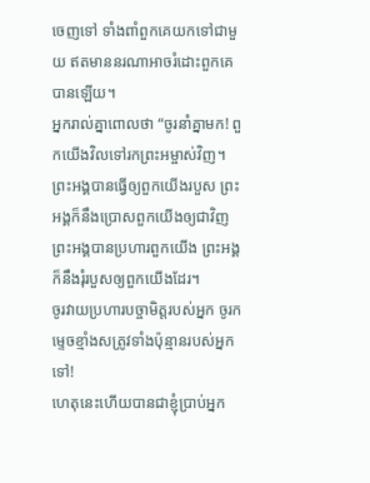ចេញទៅ ទាំងពាំពួកគេយកទៅជាមួយ ឥតមាននរណាអាចរំដោះពួកគេបានឡើយ។
អ្នករាល់គ្នាពោលថា “ចូរនាំគ្នាមក! ពួកយើងវិលទៅរកព្រះអម្ចាស់វិញ។ ព្រះអង្គបានធ្វើឲ្យពួកយើងរបួស ព្រះអង្គក៏នឹងប្រោសពួកយើងឲ្យជាវិញ ព្រះអង្គបានប្រហារពួកយើង ព្រះអង្គក៏នឹងរុំរបួសឲ្យពួកយើងដែរ។
ចូរវាយប្រហារបច្ចាមិត្តរបស់អ្នក ចូរកម្ទេចខ្មាំងសត្រូវទាំងប៉ុន្មានរបស់អ្នកទៅ!
ហេតុនេះហើយបានជាខ្ញុំប្រាប់អ្នក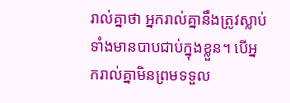រាល់គ្នាថា អ្នករាល់គ្នានឹងត្រូវស្លាប់ ទាំងមានបាបជាប់ក្នុងខ្លួន។ បើអ្នករាល់គ្នាមិនព្រមទទួល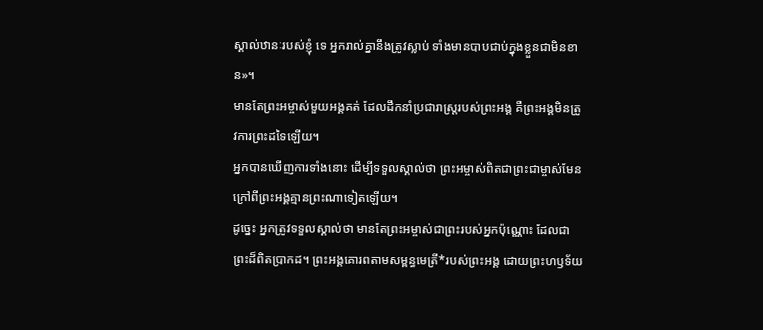ស្គាល់ឋានៈរបស់ខ្ញុំ ទេ អ្នករាល់គ្នានឹងត្រូវស្លាប់ ទាំងមានបាបជាប់ក្នុងខ្លួនជាមិនខាន»។
មានតែព្រះអម្ចាស់មួយអង្គគត់ ដែលដឹកនាំប្រជារាស្ត្ររបស់ព្រះអង្គ គឺព្រះអង្គមិនត្រូវការព្រះដទៃឡើយ។
អ្នកបានឃើញការទាំងនោះ ដើម្បីទទួលស្គាល់ថា ព្រះអម្ចាស់ពិតជាព្រះជាម្ចាស់មែន ក្រៅពីព្រះអង្គគ្មានព្រះណាទៀតឡើយ។
ដូច្នេះ អ្នកត្រូវទទួលស្គាល់ថា មានតែព្រះអម្ចាស់ជាព្រះរបស់អ្នកប៉ុណ្ណោះ ដែលជាព្រះដ៏ពិតប្រាកដ។ ព្រះអង្គគោរពតាមសម្ពន្ធមេត្រី*របស់ព្រះអង្គ ដោយព្រះហឫទ័យ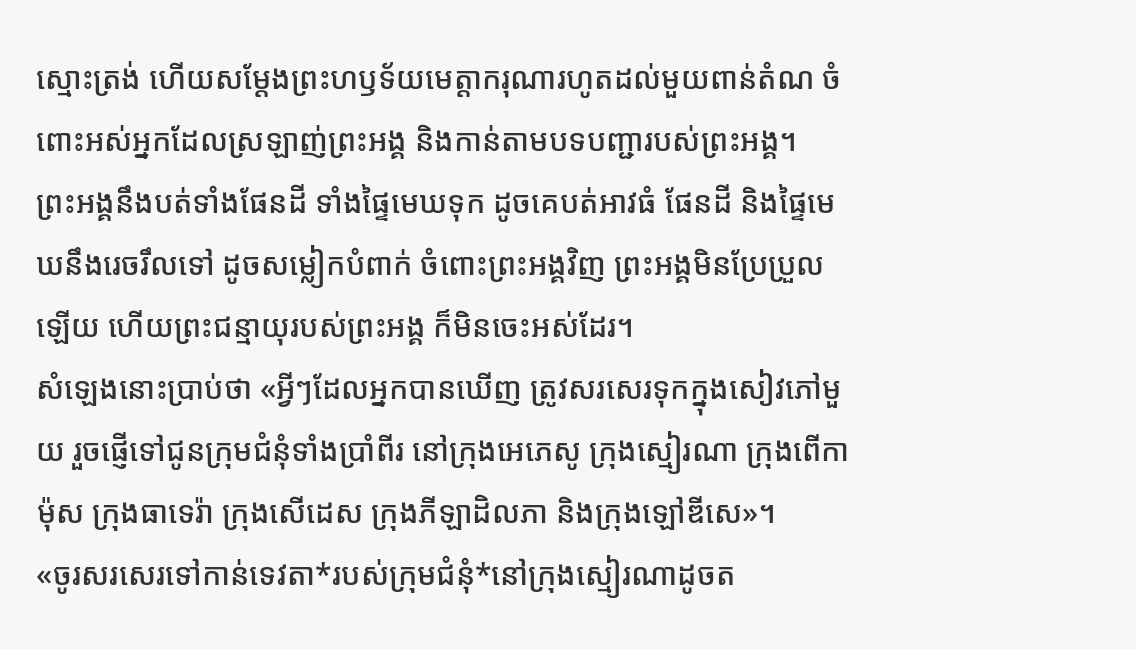ស្មោះត្រង់ ហើយសម្តែងព្រះហឫទ័យមេត្តាករុណារហូតដល់មួយពាន់តំណ ចំពោះអស់អ្នកដែលស្រឡាញ់ព្រះអង្គ និងកាន់តាមបទបញ្ជារបស់ព្រះអង្គ។
ព្រះអង្គនឹងបត់ទាំងផែនដី ទាំងផ្ទៃមេឃទុក ដូចគេបត់អាវធំ ផែនដី និងផ្ទៃមេឃនឹងរេចរឹលទៅ ដូចសម្លៀកបំពាក់ ចំពោះព្រះអង្គវិញ ព្រះអង្គមិនប្រែប្រួលឡើយ ហើយព្រះជន្មាយុរបស់ព្រះអង្គ ក៏មិនចេះអស់ដែរ។
សំឡេងនោះប្រាប់ថា «អ្វីៗដែលអ្នកបានឃើញ ត្រូវសរសេរទុកក្នុងសៀវភៅមួយ រួចផ្ញើទៅជូនក្រុមជំនុំទាំងប្រាំពីរ នៅក្រុងអេភេសូ ក្រុងស្មៀរណា ក្រុងពើកាម៉ុស ក្រុងធាទេរ៉ា ក្រុងសើដេស ក្រុងភីឡាដិលភា និងក្រុងឡៅឌីសេ»។
«ចូរសរសេរទៅកាន់ទេវតា*របស់ក្រុមជំនុំ*នៅក្រុងស្មៀរណាដូចត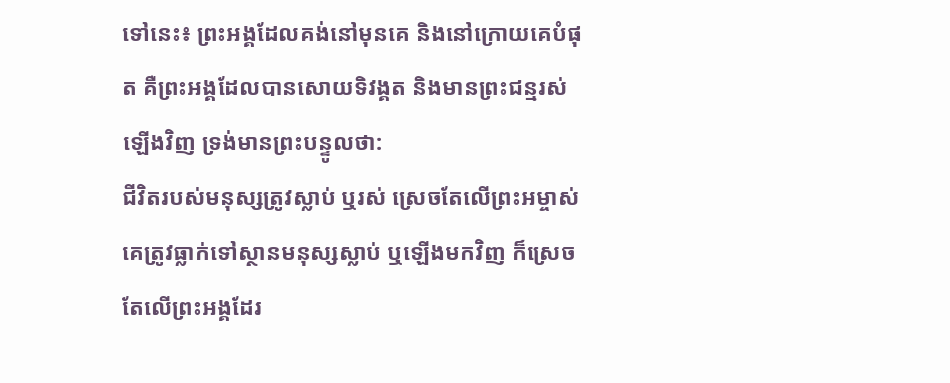ទៅនេះ៖ ព្រះអង្គដែលគង់នៅមុនគេ និងនៅក្រោយគេបំផុត គឺព្រះអង្គដែលបានសោយទិវង្គត និងមានព្រះជន្មរស់ឡើងវិញ ទ្រង់មានព្រះបន្ទូលថា:
ជីវិតរបស់មនុស្សត្រូវស្លាប់ ឬរស់ ស្រេចតែលើព្រះអម្ចាស់ គេត្រូវធ្លាក់ទៅស្ថានមនុស្សស្លាប់ ឬឡើងមកវិញ ក៏ស្រេចតែលើព្រះអង្គដែរ